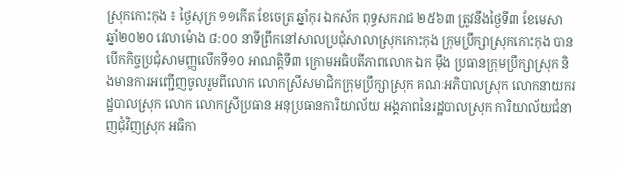ស្រុកកោះកុង ៖ ថ្ងៃសុក្រ ១១កើត ខែចេត្រ ឆ្នាំកុរ ឯកស័ក ពុទ្ធសករាជ ២៥៦៣ ត្រូវនឹងថ្ងៃទី៣ ខែមេសា ឆ្នាំ២០២០ វេលាម៉ោង ៨:០០ នាទីព្រឹកនៅសាលប្រជុំសាលាស្រុកកោះកុង ក្រុមប្រឹក្សាស្រុកកោះកុង បានបើកកិច្ចប្រជុំសាមញ្ញលើកទី១០ អាណត្តិទី៣ ក្រោមអធិបតីភាពលោក ឯក ម៉ឹង ប្រធានក្រុមប្រឹក្សាស្រុក និងមានការអញ្ជើញចូលរួមពីលោក លោកស្រីសមាជិកក្រុមប្រឹក្សាស្រុក គណៈអភិបាលស្រុក លោកនាយករដ្ឋបាលស្រុក លោក លោកស្រីប្រធាន អនុប្រធានការិយាល័យ អង្គភាពនៃរដ្ឋបាលស្រុក ការិយាល័យជំនាញជុំវិញស្រុក អធិកា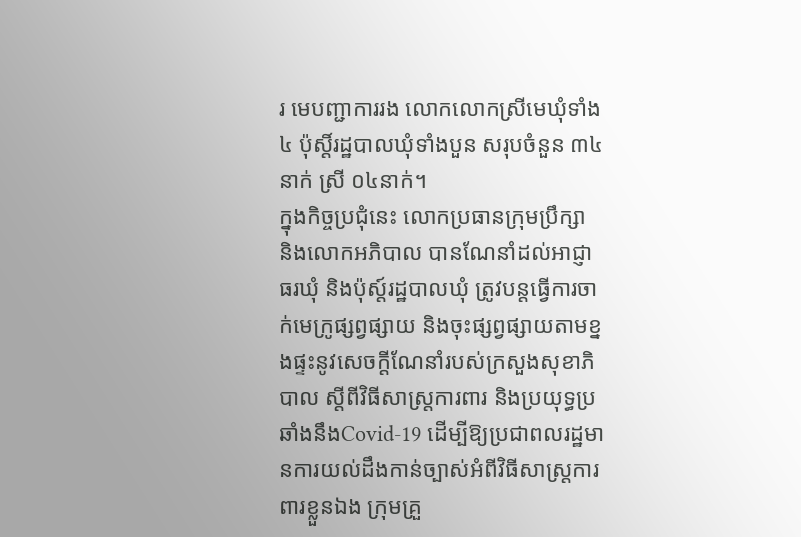រ មេបញ្ជាការរង លោកលោកស្រីមេឃុំទាំង៤ ប៉ុស្ដិ៍រដ្ឋបាលឃុំទាំងបួន សរុបចំនួន ៣៤នាក់ ស្រី ០៤នាក់។
ក្នុងកិច្ចប្រជុំនេះ លោកប្រធានក្រុមប្រឹក្សា និងលោកអភិបាល បានណែនាំដល់អាជ្ញាធរឃុំ និងប៉ុស្ត៍រដ្ឋបាលឃុំ ត្រូវបន្តធ្វើការចាក់មេក្រូផ្សព្វផ្សាយ និងចុះផ្សព្វផ្សាយតាមខ្នងផ្ទះនូវសេចក្តីណែនាំរបស់ក្រសួងសុខាភិបាល ស្តីពីវិធីសាស្ត្រការពារ និងប្រយុទ្ធប្រឆាំងនឹងCovid-19 ដើម្បីឱ្យប្រជាពលរដ្ឋមានការយល់ដឹងកាន់ច្បាស់អំពីវិធីសាស្ត្រការពារខ្លួនឯង ក្រុមគ្រួ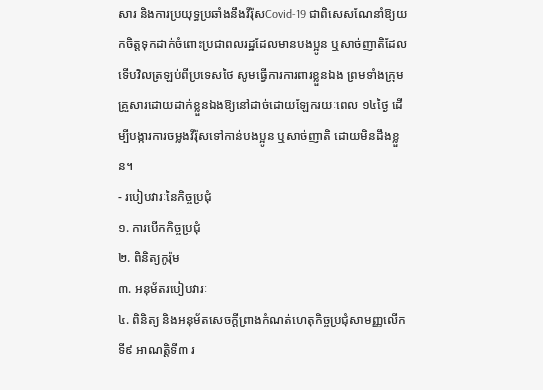សារ និងការប្រយុទ្ធប្រឆាំងនឹងវីរ៉ុសCovid-19 ជាពិសេសណែនាំឱ្យយកចិត្តទុកដាក់ចំពោះប្រជាពលរដ្ឋដែលមានបងប្អូន ឬសាច់ញាតិដែលទើបវិលត្រឡប់ពីប្រទេសថៃ សូមធ្វើការការពារខ្លួនឯង ព្រមទាំងក្រុមគ្រួសារដោយដាក់ខ្លួនឯងឱ្យនៅដាច់ដោយឡែករយៈពេល ១៤ថ្ងៃ ដើម្បីបង្ការការចម្លងវីរ៉ុសទៅកាន់បងប្អូន ឬសាច់ញាតិ ដោយមិនដឹងខ្លួន។
- របៀបវារៈនៃកិច្ចប្រជុំ
១. ការបើកកិច្ចប្រជុំ
២. ពិនិត្យកូរ៉ុម
៣. អនុម័តរបៀបវារៈ
៤. ពិនិត្យ និងអនុម័តសេចក្តីព្រាងកំណត់ហេតុកិច្ចប្រជុំសាមញ្ញលើកទី៩ អាណត្តិទី៣ រ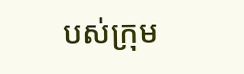បស់ក្រុម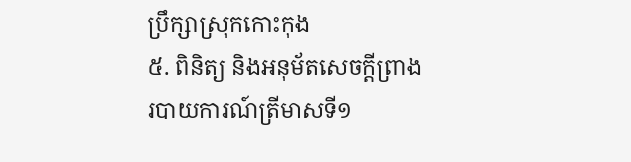ប្រឹក្សាស្រុកកោះកុង
៥. ពិនិត្យ និងអនុម័តសេចក្តីព្រាងរបាយការណ៍ត្រីមាសទី១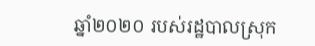ឆ្នាំ២០២០ របស់រដ្ឋបាលស្រុក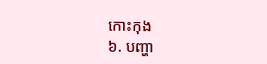កោះកុង
៦. បញ្ហា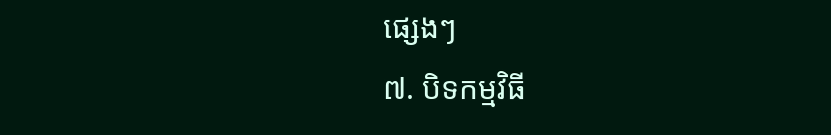ផ្សេងៗ
៧. បិទកម្មវិធី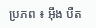ប្រភព ៖ អ៊ឹង បឺត